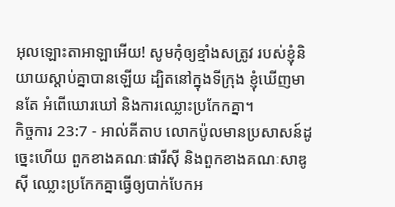អុលឡោះតាអាឡាអើយ! សូមកុំឲ្យខ្មាំងសត្រូវ របស់ខ្ញុំនិយាយស្ដាប់គ្នាបានឡើយ ដ្បិតនៅក្នុងទីក្រុង ខ្ញុំឃើញមានតែ អំពើឃោរឃៅ និងការឈ្លោះប្រកែកគ្នា។
កិច្ចការ 23:7 - អាល់គីតាប លោកប៉ូលមានប្រសាសន៍ដូច្នេះហើយ ពួកខាងគណៈផារីស៊ី និងពួកខាងគណៈសាឌូស៊ី ឈ្លោះប្រកែកគ្នាធ្វើឲ្យបាក់បែកអ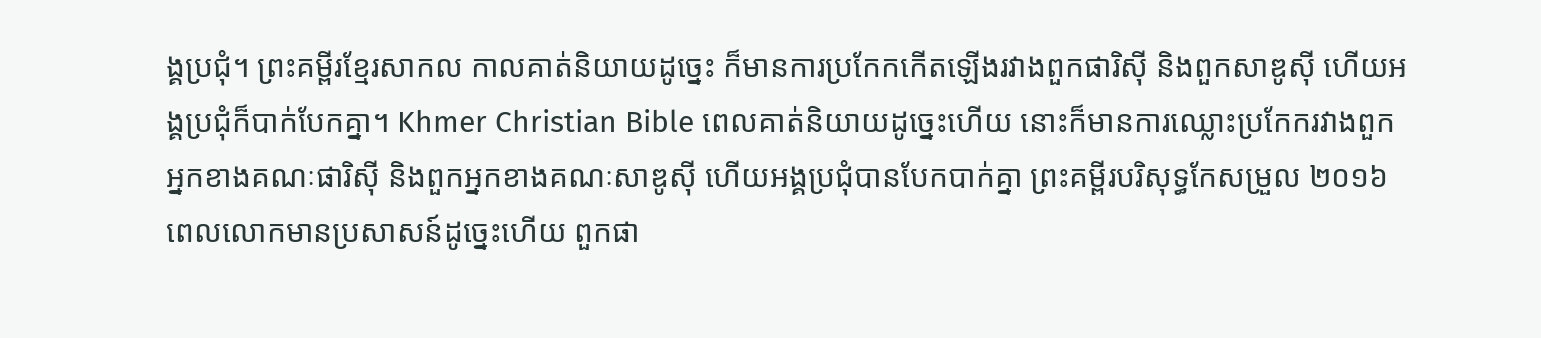ង្គប្រជុំ។ ព្រះគម្ពីរខ្មែរសាកល កាលគាត់និយាយដូច្នេះ ក៏មានការប្រកែកកើតឡើងរវាងពួកផារិស៊ី និងពួកសាឌូស៊ី ហើយអង្គប្រជុំក៏បាក់បែកគ្នា។ Khmer Christian Bible ពេលគាត់និយាយដូច្នេះហើយ នោះក៏មានការឈ្លោះប្រកែករវាងពួកអ្នកខាងគណៈផារិស៊ី និងពួកអ្នកខាងគណៈសាឌូស៊ី ហើយអង្គប្រជុំបានបែកបាក់គ្នា ព្រះគម្ពីរបរិសុទ្ធកែសម្រួល ២០១៦ ពេលលោកមានប្រសាសន៍ដូច្នេះហើយ ពួកផា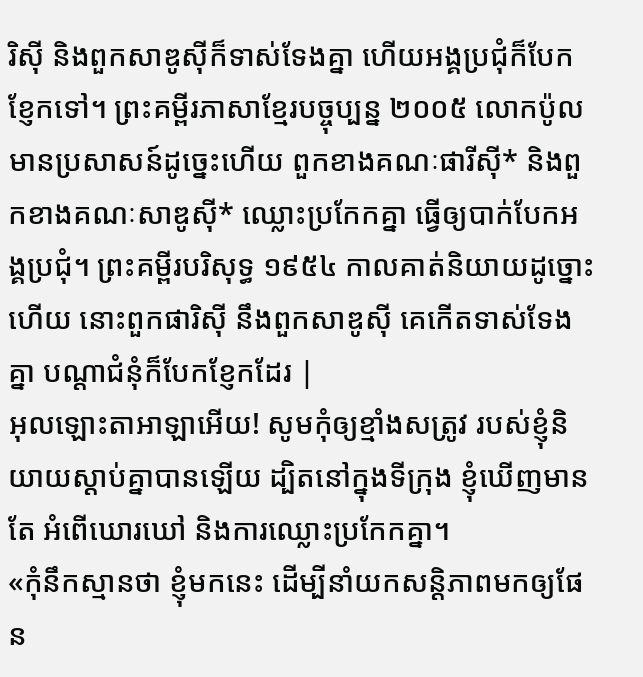រិស៊ី និងពួកសាឌូស៊ីក៏ទាស់ទែងគ្នា ហើយអង្គប្រជុំក៏បែកខ្ញែកទៅ។ ព្រះគម្ពីរភាសាខ្មែរបច្ចុប្បន្ន ២០០៥ លោកប៉ូលមានប្រសាសន៍ដូច្នេះហើយ ពួកខាងគណៈផារីស៊ី* និងពួកខាងគណៈសាឌូស៊ី* ឈ្លោះប្រកែកគ្នា ធ្វើឲ្យបាក់បែកអង្គប្រជុំ។ ព្រះគម្ពីរបរិសុទ្ធ ១៩៥៤ កាលគាត់និយាយដូច្នោះហើយ នោះពួកផារិស៊ី នឹងពួកសាឌូស៊ី គេកើតទាស់ទែងគ្នា បណ្តាជំនុំក៏បែកខ្ញែកដែរ |
អុលឡោះតាអាឡាអើយ! សូមកុំឲ្យខ្មាំងសត្រូវ របស់ខ្ញុំនិយាយស្ដាប់គ្នាបានឡើយ ដ្បិតនៅក្នុងទីក្រុង ខ្ញុំឃើញមានតែ អំពើឃោរឃៅ និងការឈ្លោះប្រកែកគ្នា។
«កុំនឹកស្មានថា ខ្ញុំមកនេះ ដើម្បីនាំយកសន្ដិភាពមកឲ្យផែន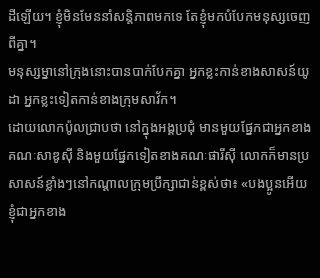ដីឡើយ។ ខ្ញុំមិនមែននាំសន្ដិភាពមកទេ តែខ្ញុំមកបំបែកមនុស្សចេញពីគ្នា។
មនុស្សម្នានៅក្រុងនោះបានបាក់បែកគ្នា អ្នកខ្លះកាន់ខាងសាសន៍យូដា អ្នកខ្លះទៀតកាន់ខាងក្រុមសាវ័ក។
ដោយលោកប៉ូលជ្រាបថា នៅក្នុងអង្គប្រជុំ មានមួយផ្នែកជាអ្នកខាងគណៈសាឌូស៊ី និងមួយផ្នែកទៀតខាងគណៈផារីស៊ី លោកក៏មានប្រសាសន៍ខ្លាំងៗនៅកណ្ដាលក្រុមប្រឹក្សាជាន់ខ្ពស់ថា៖ «បងប្អូនអើយ ខ្ញុំជាអ្នកខាង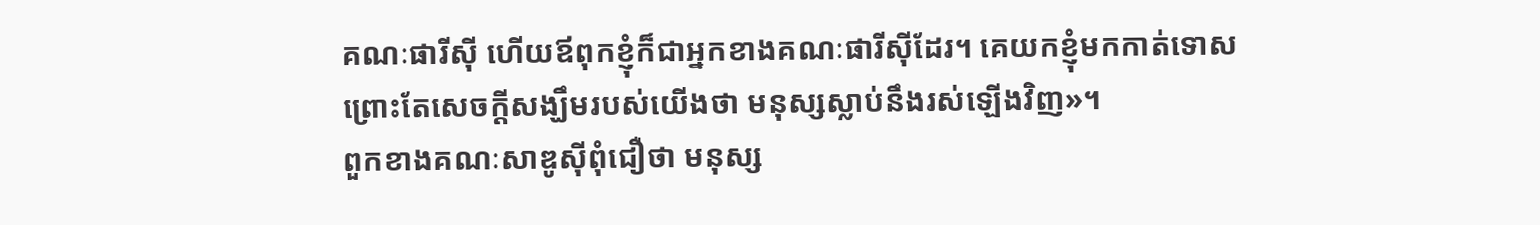គណៈផារីស៊ី ហើយឪពុកខ្ញុំក៏ជាអ្នកខាងគណៈផារីស៊ីដែរ។ គេយកខ្ញុំមកកាត់ទោស ព្រោះតែសេចក្ដីសង្ឃឹមរបស់យើងថា មនុស្សស្លាប់នឹងរស់ឡើងវិញ»។
ពួកខាងគណៈសាឌូស៊ីពុំជឿថា មនុស្ស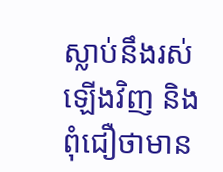ស្លាប់នឹងរស់ឡើងវិញ និងពុំជឿថាមាន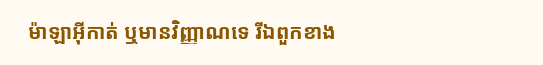ម៉ាឡាអ៊ីកាត់ ឬមានវិញ្ញាណទេ រីឯពួកខាង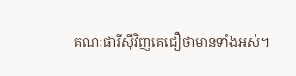គណៈផារីស៊ីវិញគេជឿថាមានទាំងអស់។